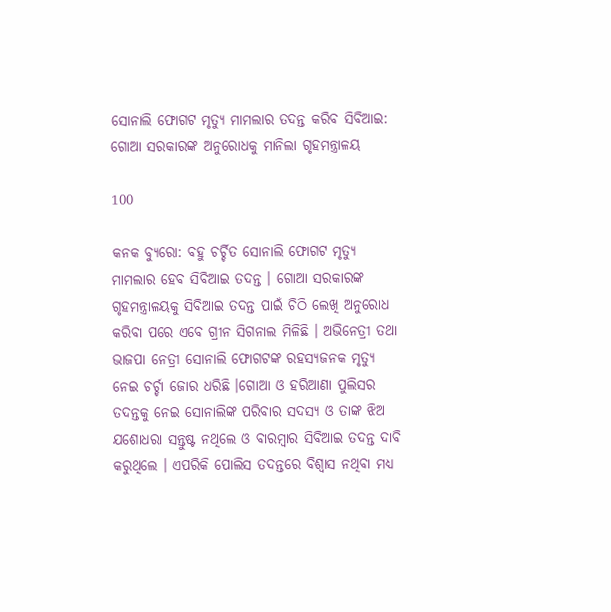ସୋନାଲି ଫୋଗଟ ମୃତ୍ୟୁ ମାମଲାର ତଦନ୍ତ କରିବ ସିବିଆଇ: ଗୋଆ ସରକାରଙ୍କ ଅନୁରୋଧକୁ ମାନିଲା ଗୃହମନ୍ତ୍ରାଳୟ

100

କନକ ବ୍ୟୁରୋ: ବହୁ ଚର୍ଚ୍ଚିତ ସୋନାଲି ଫୋଗଟ ମୃତ୍ୟୁ ମାମଲାର ହେବ ସିବିଆଇ ତଦନ୍ତ । ଗୋଆ ସରକାରଙ୍କ ଗୃହମନ୍ତ୍ରାଳୟକୁ ସିବିଆଇ ତଦନ୍ତ ପାଇଁ ଚିଠି ଲେଖି ଅନୁରୋଧ କରିବା ପରେ ଏବେ ଗ୍ରୀନ ସିଗନାଲ ମିଳିଛି । ଅଭିନେତ୍ରୀ ତଥା ଭାଜପା ନେତ୍ରୀ ସୋନାଲି ଫୋଗଟଙ୍କ ରହସ୍ୟଜନକ ମୃତ୍ୟୁ ନେଇ ଚର୍ଚ୍ଚା ଜୋର ଧରିଛି ।ଗୋଆ ଓ ହରିଆଣା ପୁଲିସର ତଦନ୍ତକୁ ନେଇ ସୋନାଲିଙ୍କ ପରିବାର ସଦସ୍ୟ ଓ ତାଙ୍କ ଝିଅ ଯଶୋଧରା ସନ୍ତୁଷ୍ଟ ନଥିଲେ ଓ ବାରମ୍ବାର ସିବିଆଇ ତଦନ୍ତ ଦାବି କରୁଥିଲେ । ଏପରିକି ପୋଲିସ ତଦନ୍ତରେ ବିଶ୍ୱାସ ନଥିବା ମଧ୍ୟ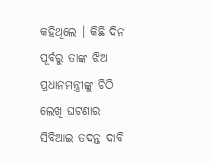କହିଥିଲେ । କିଛି ଦିନ ପୂର୍ବରୁ ତାଙ୍କ ଝିଅ ପ୍ରଧାନମନ୍ତ୍ରୀଙ୍କୁ ଚିଠି ଲେଖି ଘଟଣାର ସିବିଆଇ ତଦନ୍ତ ଦାବି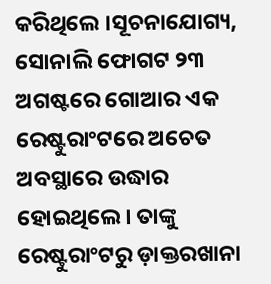କରିଥିଲେ ।ସୂଚନାଯୋଗ୍ୟ, ସୋନାଲି ଫୋଗଟ ୨୩ ଅଗଷ୍ଟରେ ଗୋଆର ଏକ ରେଷ୍ଟୁରାଂଟରେ ଅଚେତ ଅବସ୍ଥାରେ ଉଦ୍ଧାର ହୋଇଥିଲେ । ତାଙ୍କୁ ରେଷ୍ଟୁରାଂଟରୁ ଡ଼ାକ୍ତରଖାନା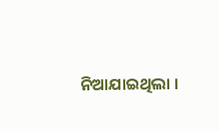ନିଆଯାଇଥିଲା ।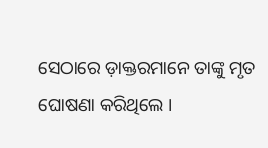ସେଠାରେ ଡ଼ାକ୍ତରମାନେ ତାଙ୍କୁ ମୃତ ଘୋଷଣା କରିଥିଲେ ।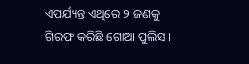ଏପର୍ଯ୍ୟନ୍ତ ଏଥିରେ ୨ ଜଣକୁ ଗିରଫ କରିଛି ଗୋଆ ପୁଲିସ ।